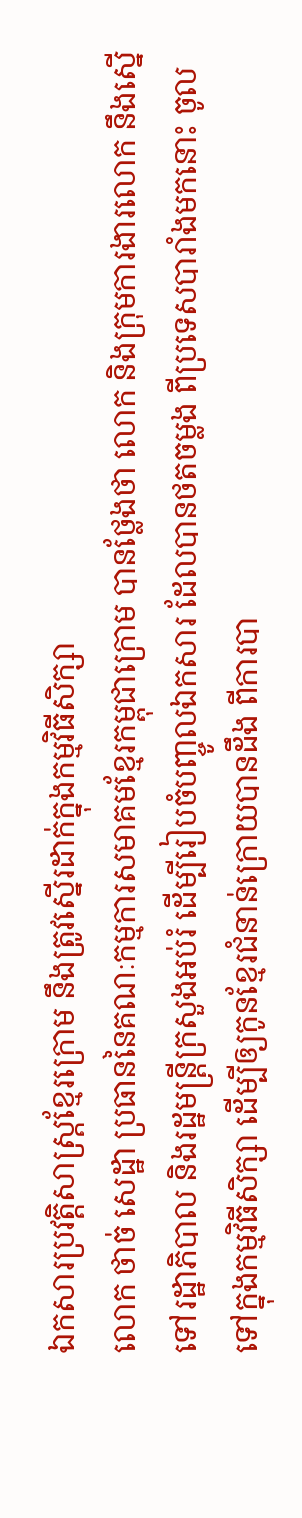ឯកសារប្រវត្តិសាស្ត្រខ្មែរក្រោម នឹងត្រូវស្នើរដាក់ក្នុងកម្មវិធីសិក្សា
លោក ថាច់ សេដ្ឋា ប្រធាននៃគណៈកម្មការសមាគមខ្មែរកម្ពុជាក្រោម បានថ្លែងថា លោក និងក្រុមការងារលោក នឹងស្នើទៅរដ្ឋាភិបាល និងរដ្ឋមន្រ្តីក្រសួងអប់រំ ដើម្បីរៀបចំបញ្ចូលឯកសារ ដែលបានថតចម្លង ពីប្រទេសបារាំងមកនោះ ចូលទៅក្នុងកម្មវិធីសិក្សា ដើម្បីឲ្យកូនខ្មែរជំនាន់ក្រោយបានដឹង ពីការបា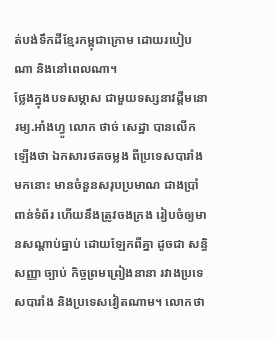ត់បង់ទឹកដីខ្មែរកម្ពុជាក្រោម ដោយរបៀបណា និងនៅពេលណា។
ថ្លែងក្នុងបទសម្ភាស ជាមួយទស្សនាវដ្តីមនោរម្យ.អាំងហ្វូ លោក ថាច់ សេដ្ឋា បានលើកឡើងថា ឯកសារថតចម្លង ពីប្រទេសបារាំងមកនោះ មានចំនួនសរុបប្រមាណ ជាងប្រាំពាន់ទំព័រ ហើយនឹងត្រូវចងក្រង រៀបចំឲ្យមានសណ្តាប់ធ្នាប់ ដោយឡែកពីគ្នា ដូចជា សន្ធិសញ្ញា ច្បាប់ កិច្ចព្រមព្រៀងនានា រវាងប្រទេសបារាំង និងប្រទេសវៀតណាម។ លោកថា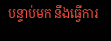បន្ទាប់មក នឹងធ្វើការ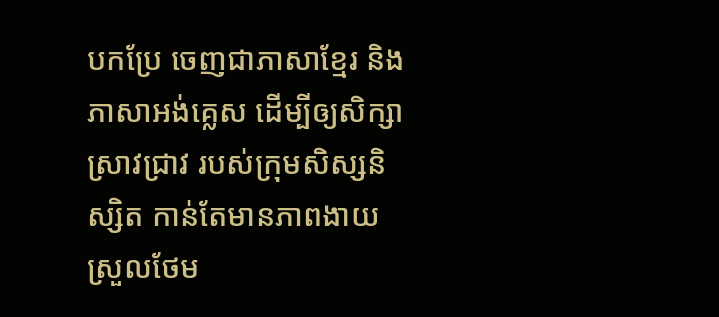បកប្រែ ចេញជាភាសាខ្មែរ និងភាសាអង់គ្លេស ដើម្បីឲ្យសិក្សាស្រាវជ្រាវ របស់ក្រុមសិស្សនិស្សិត កាន់តែមានភាពងាយស្រួលថែម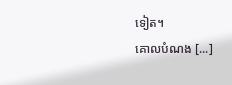ទៀត។
គោលបំណង [...]